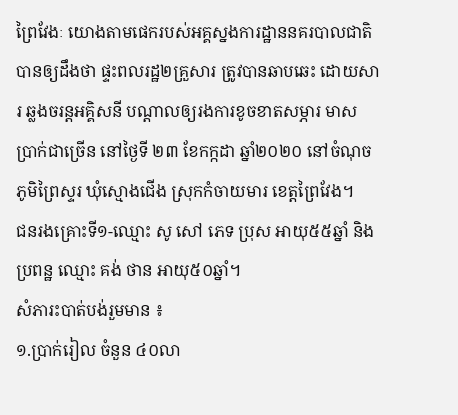ព្រៃវែងៈ យោងតាមផេករបស់អគ្គស្នងការដ្ឋាននគរបាលជាតិ បានឲ្យដឹងថា ផ្ទះពលរដ្ឋ២គ្រួសារ ត្រូវបានឆាបឆេះ ដោយសារ ឆ្លងចរន្តអគ្គិសនី បណ្តាលឲ្យរងការខូចខាតសម្ភារ មាស ប្រាក់ជាច្រើន នៅថ្ងៃទី ២៣ ខែកក្កដា ឆ្នាំ២០២០ នៅចំណុចភូមិព្រៃស្ទរ ឃុំស្មោងជើង ស្រុកកំចាយមារ ខេត្តព្រៃវែង។
ជនរងគ្រោះទី១-ឈ្មោះ សូ សៅ ភេទ ប្រុស អាយុ៥៥ឆ្នាំ និងប្រពន្ឋ ឈ្មោះ គង់ ថាន អាយុ៥០ឆ្នាំ។
សំភារះបាត់បង់រួមមាន ៖
១.ប្រាក់រៀល ចំនួន ៤០លា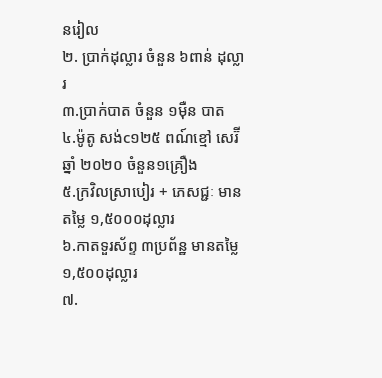នរៀល
២. ប្រាក់ដុល្លារ ចំនួន ៦ពាន់ ដុល្លារ
៣.ប្រាក់បាត ចំនួន ១ម៉ឺន បាត
៤.ម៉ូតូ សង់c១២៥ ពណ៍ខ្មៅ សេរ៊ីឆ្នាំ ២០២០ ចំនួន១គ្រឿង
៥.ក្រវិលស្រាបៀរ + ភេសជ្ជៈ មានតម្លៃ ១,៥០០០ដុល្លារ
៦.កាតទួរស័ព្ទ ៣ប្រព័ន្ឋ មានតម្លៃ ១,៥០០ដុល្លារ
៧.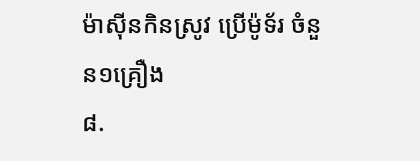ម៉ាស៊ីនកិនស្រូវ ប្រើម៉ូទ័រ ចំនួន១គ្រឿង
៨.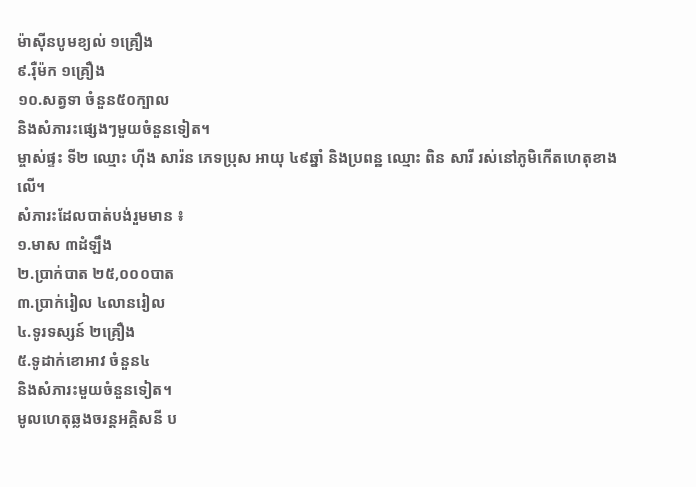ម៉ាស៊ីនបូមខ្យល់ ១គ្រឿង
៩.រ៉ឺម៉ក ១គ្រឿង
១០.សត្វទា ចំនួន៥០ក្បាល
និងសំភារះផ្សេងៗមួយចំនួនទៀត។
ម្ចាស់ផ្ទះ ទី២ ឈ្មោះ ហ៊ីង សារ៉ន ភេទប្រុស អាយុ ៤៩ឆ្នាំ និងប្រពន្ឋ ឈ្មោះ ពិន សារី រស់នៅភូមិកើតហេតុខាងលើ។
សំភារះដែលបាត់បង់រួមមាន ៖
១.មាស ៣ដំឡឹង
២.ប្រាក់បាត ២៥,០០០បាត
៣.ប្រាក់រៀល ៤លានរៀល
៤.ទូរទស្សន៍ ២គ្រឿង
៥.ទូដាក់ខោអាវ ចំនួន៤
និងសំភារះមួយចំនួនទៀត។
មូលហេតុឆ្លងចរន្តអគ្គិសនី ប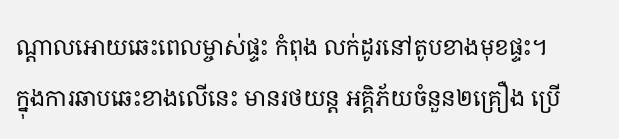ណ្តាលអោយឆេះពេលម្ចាស់ផ្ទះ កំពុង លក់ដូរនៅតូបខាងមុខផ្ទះ។
ក្នុងការឆាបឆេះខាងលើនេះ មានរថយន្ត អគ្គិភ័យចំនួន២គ្រឿង ប្រើ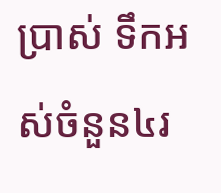ប្រាស់ ទឹកអស់ចំនួន៤រ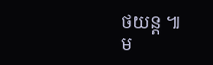ថយន្ត ៕
ម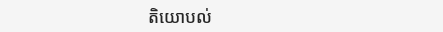តិយោបល់